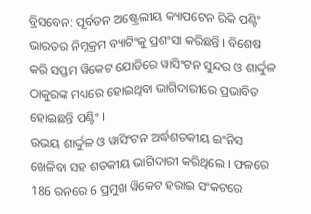ବ୍ରିସବେନ: ପୂର୍ବତନ ଅଷ୍ଟ୍ରେଲୀୟ କ୍ୟାପଟେନ ରିକି ପଣ୍ଟିଂ ଭାରତର ନିମ୍ନକ୍ରମ ବ୍ୟାଟିଂକୁ ପ୍ରଶଂସା କରିଛନ୍ତି । ବିଶେଷ କରି ସପ୍ତମ ୱିକେଟ ଯୋଡିରେ ୱାସିଂଟନ ସୁନ୍ଦର ଓ ଶାର୍ଦ୍ଦୁଳ ଠାକୁରଙ୍କ ମଧ୍ୟରେ ହୋଇଥିବା ଭାଗିଦାରୀରେ ପ୍ରଭାବିତ ହୋଇଛନ୍ତି ପଣ୍ଟିଂ ।
ଉଭୟ ଶାର୍ଦ୍ଦୁଳ ଓ ୱାସିଂଟନ ଅର୍ଦ୍ଧଶତକୀୟ ଇଂନିସ ଖେଳିବା ସହ ଶତକୀୟ ଭାଗିଦାରୀ କରିଥିଲେ । ଫଳରେ 186 ରନରେ 6 ପ୍ରମୁଖ ୱିକେଟ ହରାଇ ସଂକଟରେ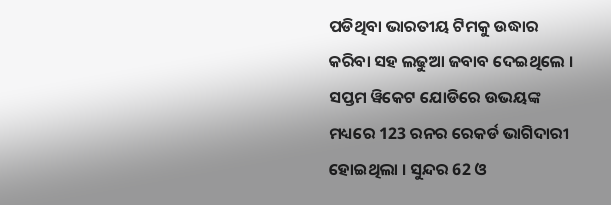ପଡିଥିବା ଭାରତୀୟ ଟିମକୁ ଉଦ୍ଧାର କରିବା ସହ ଲଢୁଆ ଜବାବ ଦେଇଥିଲେ । ସପ୍ତମ ୱିକେଟ ଯୋଡିରେ ଉଭୟଙ୍କ ମଧ୍ୟରେ 123 ରନର ରେକର୍ଡ ଭାଗିଦାରୀ ହୋଇଥିଲା । ସୁନ୍ଦର 62 ଓ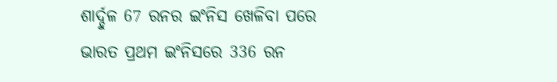ଶାର୍ଦ୍ଦୁଳ 67 ରନର ଇଂନିସ ଖେଳିବା ପରେ ଭାରତ ପ୍ରଥମ ଇଂନିସରେ 336 ରନ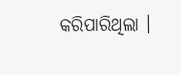କରିପାରିଥିଲା ।